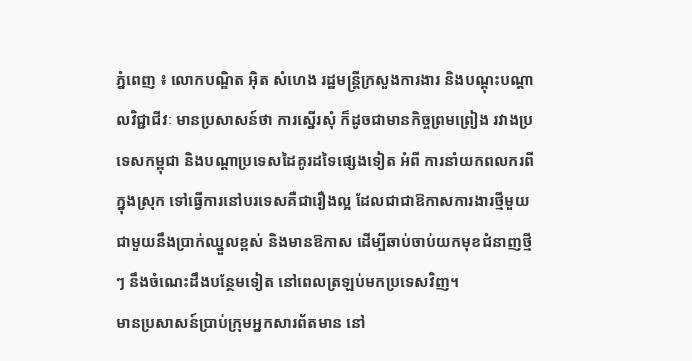ភ្នំពេញ ៖ លោកបណ្ឌិត អ៊ិត សំហេង រដ្ឋមន្ត្រីក្រសួងការងារ និងបណ្តុះបណ្តាលវិជ្ជាជីវៈ មានប្រសាសន៍ថា ការស្នើរសុំ ក៏ដូចជាមានកិច្ចព្រមព្រៀង រវាងប្រទេសកម្ពុជា និងបណ្តាប្រទេសដៃគូរដទៃផ្សេងទៀត អំពី ការនាំយកពលករពីក្នុងស្រុក ទៅធ្វើការនៅបរទេសគឺជារឿងល្អ ដែលជាជាឱកាសការងារថ្មីមួយ ជាមួយនឹងប្រាក់ឈ្នួលខ្ពស់ និងមានឱកាស ដើម្បីឆាប់ចាប់យកមុខជំនាញថ្មីៗ នឹងចំណេះដឹងបន្ថែមទៀត នៅពេលត្រឡប់មកប្រទេសវិញ។
មានប្រសាសន៍ប្រាប់ក្រុមអ្នកសារព័តមាន នៅ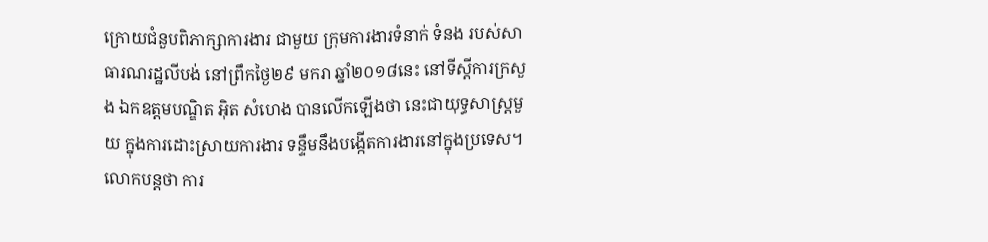ក្រោយជំនួបពិភាក្សាការងារ ជាមួយ ក្រុមការងារទំនាក់ ទំនង របស់សាធារណរដ្ឋលីបង់ នៅព្រឹកថ្ងៃ២៩ មករា ឆ្នាំ២០១៨នេះ នៅទីស្តីការក្រសួង ឯកឧត្តមបណ្ឌិត អ៊ិត សំហេង បានលើកឡើងថា នេះជាយុទ្ធសាស្ត្រមួយ ក្នុងការដោះស្រាយការងារ ទន្ទឹមនឹងបង្កើតការងារនៅក្នុងប្រទេស។លោកបន្តថា ការ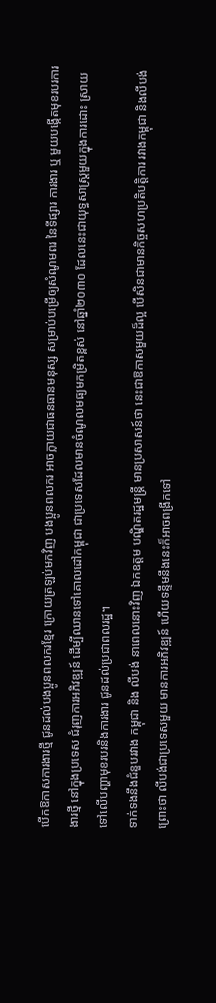បើកឱកាសការងារថ្មី ជូនដល់បងប្អូនពលករខ្មែរ ក្រោយត្រឡប់មកវិញ បងប្អូនពលករ អាចក្លាយជាធនធានមនុស្ស សម្រាប់បម្រើឲ្យសំណូមពរ នៃទីផ្សារ ការងារ ឬ មួយបង្កើតមុខរបរការងារថ្មី នៅក្នុងប្រទេស ជំរុញការអភិវឌ្ឍន៍ ដើម្បីឈានទៅគោលដៅកម្ពុជា ជាប្រទេសដែលមានចំណូលមធ្យមកម្រិតខ្ពស់ នៅឆ្នាំ២០៣០ ដែលនេះជាយុទ្ធសាស្ត្រមួយក្នុងការដោះ ស្រាយទៅលើបញ្ហាមុខរបរនិងការងារ ជូនដល់ប្រជាពលរដ្ឋ។
ទាក់ទងនឹងជំនួបរវាង កម្ពុជា និង លីបង់ នាពេលនោះវិញ ឯកឧត្តម បណ្ឌិតរដ្ឋមន្ត្រី មានប្រសាសន៍ថា នេះជាឱកាសមួយដ៏ល្អ បើសិនជាមានកិច្ចសហប្រតិបត្តិការ រវាងកម្ពុជា និងលីបង់ ព្រោះថា លីបង់ជាប្រទេសមួយ មានការអភិវឌ្ឍន៍ ហើយទន្ទឹមនឹងនេះក៏អាចពង្រីកទៅ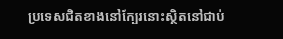ប្រទេសជិតខាងនៅក្បែរនោះស្ថិតនៅជាប់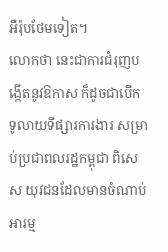អឺរ៉ុបថែមទៀត។
លោកថា នេះជាការជំរុញបង្កើតនូវឱកាស ក៏ដូចជាបើកទូលាយទីផ្សារការងារ សម្រាប់ប្រជាពលរដ្ឋកម្ពុជា ពិសេស យុវជនដែលមានចំណាប់អារម្ម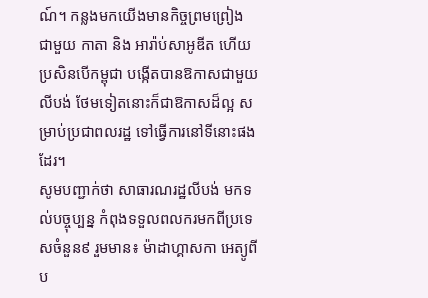ណ៍។ កន្លងមកយើងមានកិច្ចព្រមព្រៀង ជាមួយ កាតា និង អារ៉ាប់សាអូឌីត ហើយប្រសិនបើកម្ពុជា បង្កើតបានឱកាសជាមួយ លីបង់ ថែមទៀតនោះក៏ជាឱកាសដ៏ល្អ សម្រាប់ប្រជាពលរដ្ឋ ទៅធ្វើការនៅទីនោះផងដែរ។
សូមបញ្ជាក់ថា សាធារណរដ្ឋលីបង់ មកទល់បច្ចុប្បន្ន កំពុងទទួលពលករមកពីប្រទេសចំនួន៩ រួមមាន៖ ម៉ាដាហ្គាសកា អេត្យូពី ប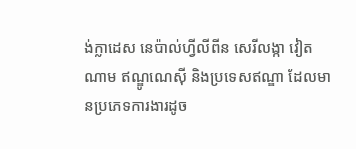ង់ក្លាដេស នេប៉ាល់ហ្វីលីពីន សេរីលង្កា វៀតណាម ឥណ្ឌូណេស៊ី និងប្រទេសឥណ្ឌា ដែលមានប្រភេទការងារដូច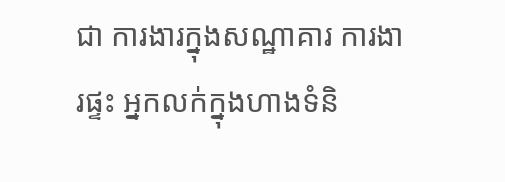ជា ការងារក្នុងសណ្ឋាគារ ការងារផ្ទះ អ្នកលក់ក្នុងហាងទំនិ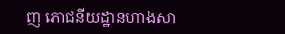ញ ភោជនីយដ្ឋានហាងសា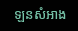ឡនសំអាង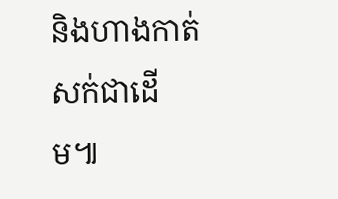និងហាងកាត់សក់ជាដើម៕